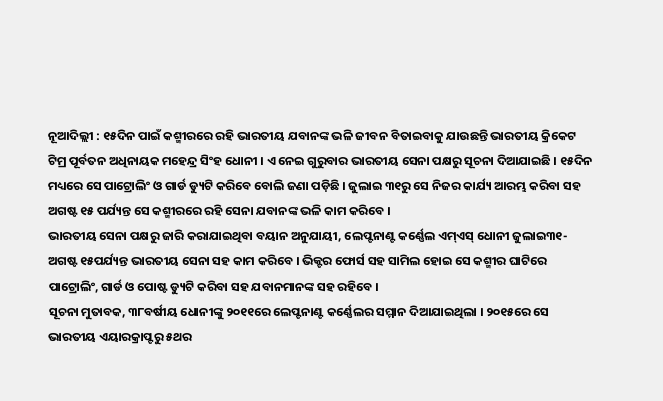ନୂଆଦିଲ୍ଲୀ : ୧୫ଦିନ ପାଇଁ କଶ୍ମୀରରେ ରହି ଭାରତୀୟ ଯବାନଙ୍କ ଭଳି ଜୀବନ ବିତାଇବାକୁ ଯାଉଛନ୍ତି ଭାରତୀୟ କ୍ରିକେଟ ଟିମ୍ର ପୂର୍ବତନ ଅଧିନାୟକ ମହେନ୍ଦ୍ର ସିଂହ ଧୋନୀ । ଏ ନେଇ ଗୁରୁବାର ଭାରତୀୟ ସେନା ପକ୍ଷରୁ ସୂଚନା ଦିଆଯାଇଛି । ୧୫ଦିନ ମଧ୍ୟରେ ସେ ପାଟ୍ରୋଲିଂ ଓ ଗାର୍ଡ ଡ୍ୟୁଟି କରିବେ ବୋଲି ଜଣା ପଡ଼ିଛି । ଜୁଲାଇ ୩୧ରୁ ସେ ନିଜର କାର୍ଯ୍ୟ ଆରମ୍ଭ କରିବା ସହ ଅଗଷ୍ଟ ୧୫ ପର୍ଯ୍ୟନ୍ତ ସେ କଶ୍ମୀରରେ ରହି ସେନା ଯବାନଙ୍କ ଭଳି କାମ କରିବେ ।
ଭାରତୀୟ ସେନା ପକ୍ଷରୁ ଜାରି କରାଯାଇଥିବା ବୟାନ ଅନୁଯାୟୀ, ଲେପ୍ଟନାଣ୍ଟ କର୍ଣ୍ଣେଲ ଏମ୍ଏସ୍ ଧୋନୀ ଜୁଲାଇ୩୧-ଅଗଷ୍ଟ ୧୫ପର୍ଯ୍ୟନ୍ତ ଭାରତୀୟ ସେନା ସହ କାମ କରିବେ । ଭିକ୍ଟର ଫୋର୍ସ ସହ ସାମିଲ ହୋଇ ସେ କଶ୍ମୀର ଘାଟିରେ ପାଟ୍ରୋଲିଂ, ଗାର୍ଡ ଓ ପୋଷ୍ଟ ଡ୍ୟୁଟି କରିବା ସହ ଯବାନମାନଙ୍କ ସହ ରହିବେ ।
ସୂଚନା ମୁତାବକ, ୩୮ବର୍ଷୀୟ ଧୋନୀଙ୍କୁ ୨୦୧୧ରେ ଲେପ୍ଟନାଣ୍ଟ କର୍ଣ୍ଣେଲର ସମ୍ମାନ ଦିଆଯାଇଥିଲା । ୨୦୧୫ରେ ସେ ଭାରତୀୟ ଏୟାରକ୍ରାପ୍ଟରୁ ୫ଥର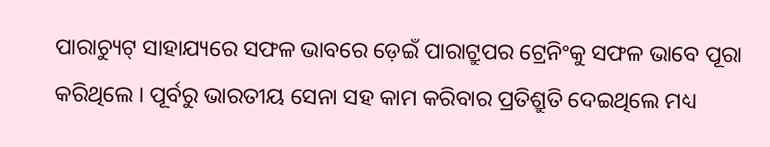ପାରାଚ୍ୟୁଟ୍ ସାହାଯ୍ୟରେ ସଫଳ ଭାବରେ ଡ଼େଇଁ ପାରାଟ୍ରୁପର ଟ୍ରେନିଂକୁ ସଫଳ ଭାବେ ପୂରା କରିଥିଲେ । ପୂର୍ବରୁ ଭାରତୀୟ ସେନା ସହ କାମ କରିବାର ପ୍ରତିଶ୍ରୁତି ଦେଇଥିଲେ ମଧ୍ୟ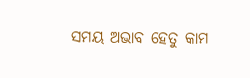ସମୟ ଅଭାବ ହେତୁ କାମ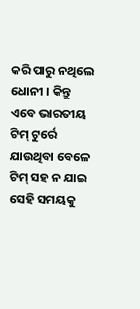କରି ପାରୁ ନଥିଲେ ଧୋନୀ । କିନ୍ତୁ ଏବେ ଭାରତୀୟ ଟିମ୍ ଟୁର୍ରେ ଯାଉଥିବା ବେଳେ ଟିମ୍ ସହ ନ ଯାଇ ସେହି ସମୟକୁ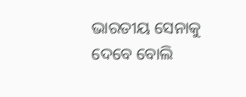ଭାରତୀୟ ସେନାକୁ ଦେବେ ବୋଲି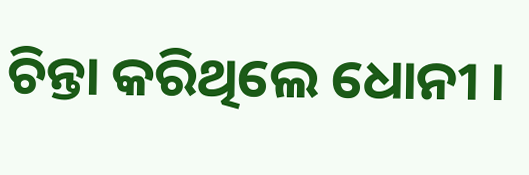ଚିନ୍ତା କରିଥିଲେ ଧୋନୀ ।